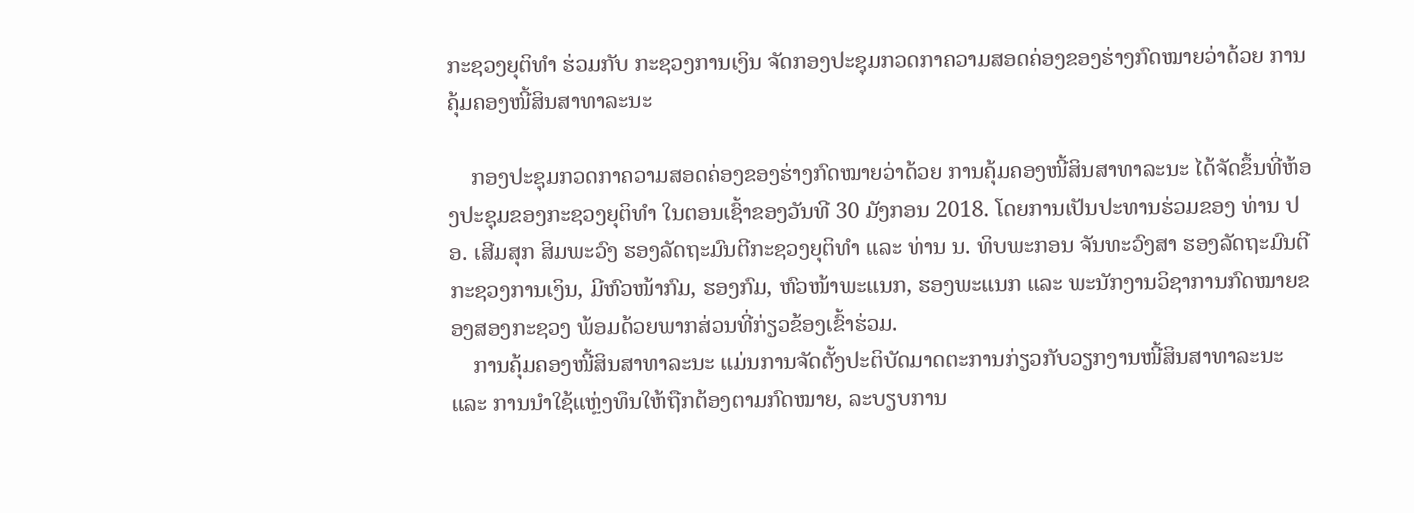ກະຊວງຍຸຕິທຳ ຮ່ວມກັບ ກະຊວງການເງິນ ຈັດກອງປະຊຸມກວດກາຄວາມສອດຄ່ອງຂອງຮ່າງກົດໝາຍວ່າດ້ວຍ ການຄຸ້ມຄອງໜີ້ສິນສາທາລະນະ

    ກອງປະຊຸມກວດກາຄວາມສອດຄ່ອງຂອງຮ່າງກົດໝາຍວ່າດ້ວຍ ການຄຸ້ມຄອງໜີ້ສິນສາທາລະນະ ໄດ້ຈັດຂຶ້ນທີ່ຫ້ອງປະຊຸມຂອງກະຊວງຍຸຕິທຳ ໃນຕອນເຊົ້າຂອງວັນທີ 30 ມັງກອນ 2018. ໂດຍການເປັນປະທານຮ່ວມຂອງ ທ່ານ ປອ. ເສີມສຸກ ສິມພະວົງ ຮອງລັດຖະມົນຕີກະຊວງຍຸຕິທຳ ແລະ ທ່ານ ນ. ທິບພະກອນ ຈັນທະວົງສາ ຮອງລັດຖະມົນຕີກະຊວງການເງິນ, ມີຫົວໜ້າກົມ, ຮອງກົມ, ຫົວໜ້າພະແນກ, ຮອງພະແນກ ແລະ ພະນັກງານວິຊາການກົດໝາຍຂອງສອງກະຊວງ ພ້ອມດ້ວຍພາກສ່ວນທີ່ກ່ຽວຂ້ອງເຂົ້າຮ່ວມ.
    ການຄຸ້ມຄອງໜີ້ສິນສາທາລະນະ ແມ່ນການຈັດຕັ້ງປະຕິບັດມາດຕະການກ່ຽວກັບວຽກງານໜີ້ສິນສາທາລະນະ ແລະ ການນຳໃຊ້ແຫຼ່ງທຶນໃຫ້ຖືກຕ້ອງຕາມກົດໝາຍ, ລະບຽບການ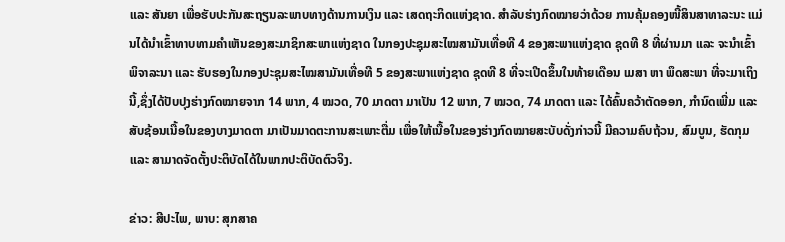ແລະ ສັນຍາ ເພື່ອຮັບປະກັນສະຖຽນລະພາບທາງດ້ານການເງິນ ແລະ ເສດຖະກິດແຫ່ງຊາດ. ສຳລັບຮ່າງກົດໝາຍວ່າດ້ວຍ ການຄຸ້ມຄອງໜີ້ສິນສາທາລະນະ ແມ່ນໄດ້ນຳເຂົ້າທາບທາມຄຳເຫັນຂອງສະມາຊິກສະພາແຫ່ງຊາດ ໃນກອງປະຊຸມສະໄໝສາມັນເທື່ອທີ 4 ຂອງສະພາແຫ່ງຊາດ ຊຸດທີ 8 ທີ່ຜ່ານມາ ແລະ ຈະນຳເຂົ້າພິຈາລະນາ ແລະ ຮັບຮອງໃນກອງປະຊຸມສະໄໝສາມັນເທື່ອທີ 5 ຂອງສະພາແຫ່ງຊາດ ຊຸດທີ 8 ທີ່ຈະເປີດຂຶ້ນໃນທ້າຍເດືອນ ເມສາ ຫາ ພຶດສະພາ ທີ່ຈະມາເຖິງນີ້,ຊຶ່ງໄດ້ປັບປຸງຮ່າງກົດໝາຍຈາກ 14 ພາກ, 4 ໝວດ, 70 ມາດຕາ ມາເປັນ 12 ພາກ, 7 ໝວດ, 74 ມາດຕາ ແລະ ໄດ້ຄົ້ນຄວ້າຕັດອອກ, ກຳນົດເພີ່ມ ແລະ ສັບຊ້ອນເນື້ອໃນຂອງບາງມາດຕາ ມາເປັນມາດຕະການສະເພາະຕື່ມ ເພື່ອໃຫ້ເນື້ອໃນຂອງຮ່າງກົດໝາຍສະບັບດັ່ງກ່າວນີ້ ມີຄວາມຄົບຖ້ວນ, ສົມບູນ, ຮັດກຸມ ແລະ ສາມາດຈັດຕັ້ງປະຕິບັດໄດ້ໃນພາກປະຕິບັດຕົວຈິງ.

ຂ່າວ: ສີປະໄພ, ພາບ: ສຸກສາຄ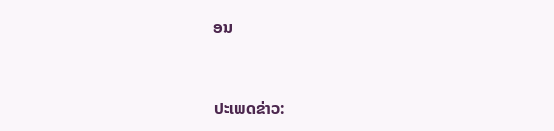ອນ


ປະເພດຂ່າວ: